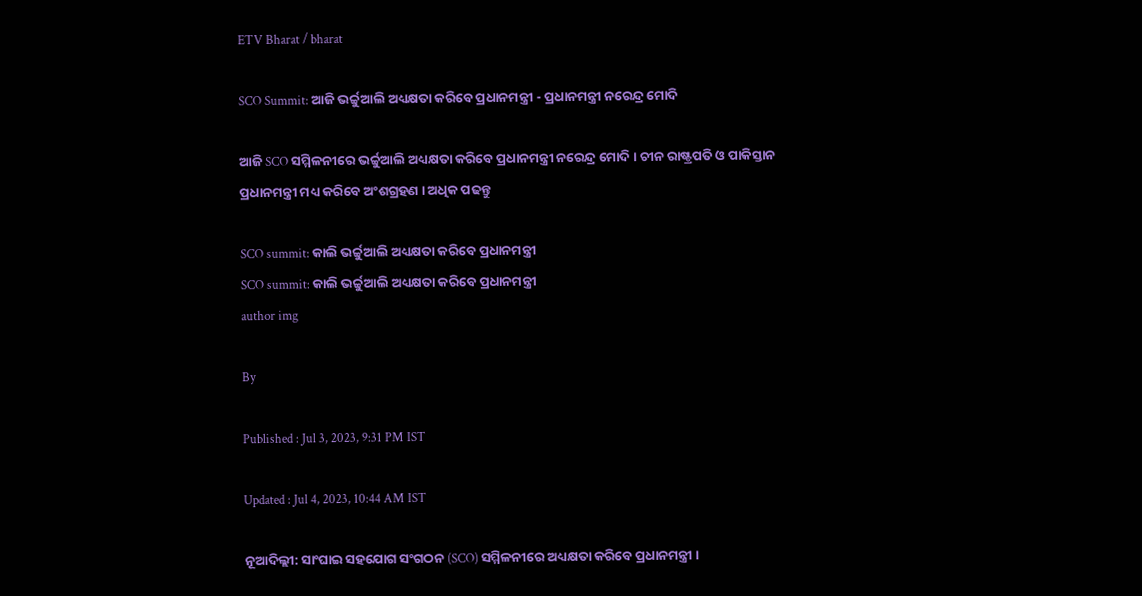ETV Bharat / bharat

SCO Summit: ଆଜି ଭର୍ଚ୍ଚୁଆଲି ଅଧ୍ୟକ୍ଷତା କରିବେ ପ୍ରଧାନମନ୍ତ୍ରୀ - ପ୍ରଧାନମନ୍ତ୍ରୀ ନରେନ୍ଦ୍ର ମୋଦି

ଆଜି SCO ସମ୍ମିଳନୀରେ ଭର୍ଚ୍ଚୁଆଲି ଅଧ୍ୟକ୍ଷତା କରିବେ ପ୍ରଧାନମନ୍ତ୍ରୀ ନରେନ୍ଦ୍ର ମୋଦି । ଚୀନ ରାଷ୍ଟ୍ରପତି ଓ ପାକିସ୍ତାନ ପ୍ରଧାନମନ୍ତ୍ରୀ ମଧ୍ୟ କରିବେ ଅଂଶଗ୍ରହଣ । ଅଧିକ ପଢନ୍ତୁ

SCO summit: କାଲି ଭର୍ଚ୍ଚୁଆଲି ଅଧ୍ୟକ୍ଷତା କରିବେ ପ୍ରଧାନମନ୍ତ୍ରୀ
SCO summit: କାଲି ଭର୍ଚ୍ଚୁଆଲି ଅଧ୍ୟକ୍ଷତା କରିବେ ପ୍ରଧାନମନ୍ତ୍ରୀ
author img

By

Published : Jul 3, 2023, 9:31 PM IST

Updated : Jul 4, 2023, 10:44 AM IST

ନୂଆଦିଲ୍ଲୀ: ସାଂଘାଇ ସହଯୋଗ ସଂଗଠନ (SCO) ସମ୍ମିଳନୀରେ ଅଧ୍ୟକ୍ଷତା କରିବେ ପ୍ରଧାନମନ୍ତ୍ରୀ ।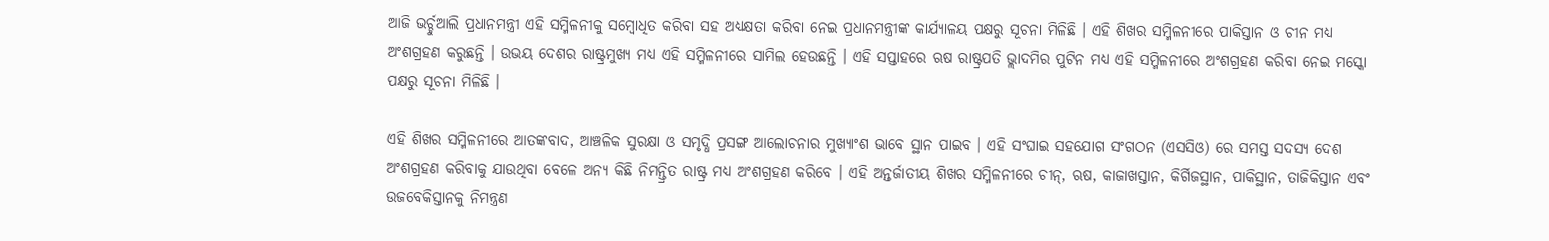ଆଜି ଭର୍ଚ୍ଚୁଆଲି ପ୍ରଧାନମନ୍ତ୍ରୀ ଏହି ସମ୍ମିଳନୀକୁ ସମ୍ବୋଧିତ କରିବା ସହ ଅଧ୍ୟକ୍ଷତା କରିବା ନେଇ ପ୍ରଧାନମନ୍ତ୍ରୀଙ୍କ କାର୍ଯ୍ୟାଳୟ ପକ୍ଷରୁ ସୂଚନା ମିଳିଛି । ଏହି ଶିଖର ସମ୍ମିଳନୀରେ ପାକିସ୍ତାନ ଓ ଚୀନ ମଧ୍ୟ ଅଂଶଗ୍ରହଣ କରୁଛନ୍ତି । ଉଭୟ ଦେଶର ରାଷ୍ଟ୍ରମୁଖ୍ଯ ମଧ୍ୟ ଏହି ସମ୍ମିଳନୀରେ ସାମିଲ ହେଉଛନ୍ତି । ଏହି ସପ୍ତାହରେ ଋଷ ରାଷ୍ଟ୍ରପତି ଭ୍ଲାଦମିର ପୁଟିନ ମଧ୍ୟ ଏହି ସମ୍ମିଳନୀରେ ଅଂଶଗ୍ରହଣ କରିବା ନେଇ ମସ୍କୋ ପକ୍ଷରୁ ସୂଚନା ମିଳିଛି ।

ଏହି ଶିଖର ସମ୍ମିଳନୀରେ ଆତଙ୍କବାଦ, ଆଞ୍ଚଳିକ ସୁରକ୍ଷା ଓ ସମୃଦ୍ଧି ପ୍ରସଙ୍ଗ ଆଲୋଚନାର ମୁଖ୍ୟାଂଶ ଭାବେ ସ୍ଥାନ ପାଇବ । ଏହି ସଂଘାଇ ସହଯୋଗ ସଂଗଠନ (ଏସସିଓ) ରେ ସମସ୍ତ ସଦସ୍ୟ ଦେଶ ଅଂଶଗ୍ରହଣ କରିବାକୁ ଯାଉଥିବା ବେଳେ ଅନ୍ୟ କିଛି ନିମନ୍ତ୍ରିତ ରାଷ୍ଟ୍ର ମଧ୍ୟ ଅଂଶଗ୍ରହଣ କରିବେ । ଏହି ଅନ୍ତର୍ଜାତୀୟ ଶିଖର ସମ୍ମିଳନୀରେ ଚୀନ୍, ଋଷ, କାଜାଖସ୍ତାନ, କିର୍ଗିଜସ୍ଥାନ, ପାକିସ୍ଥାନ, ତାଜିକିସ୍ତାନ ଏବଂ ଉଜବେକିସ୍ତାନକୁ ନିମନ୍ତ୍ରଣ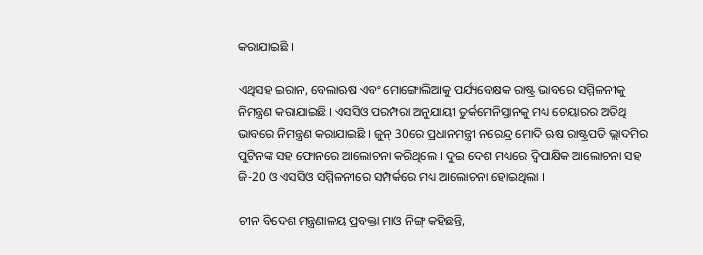କରାଯାଇଛି ।

ଏଥିସହ ଇରାନ, ବେଲାଋଷ ଏବଂ ମୋଙ୍ଗୋଲିଆକୁ ପର୍ଯ୍ୟବେକ୍ଷକ ରାଷ୍ଟ୍ର ଭାବରେ ସମ୍ମିଳନୀକୁ ନିମନ୍ତ୍ରଣ କରାଯାଇଛି । ଏସସିଓ ପରମ୍ପରା ଅନୁଯାୟୀ ତୁର୍କମେନିସ୍ତାନକୁ ମଧ୍ୟ ଚେୟାରର ଅତିଥି ଭାବରେ ନିମନ୍ତ୍ରଣ କରାଯାଇଛି । ଜୁନ୍‌ 30ରେ ପ୍ରଧାନମନ୍ତ୍ରୀ ନରେନ୍ଦ୍ର ମୋଦି ଋଷ ରାଷ୍ଟ୍ରପତି ଭ୍ଲାଦମିର ପୁଟିନଙ୍କ ସହ ଫୋନରେ ଆଲୋଚନା କରିଥିଲେ । ଦୁଇ ଦେଶ ମଧ୍ୟରେ ଦ୍ବିପାକ୍ଷିକ ଆଲୋଚନା ସହ ଜି-20 ଓ ଏସସିଓ ସମ୍ମିଳନୀରେ ସମ୍ପର୍କରେ ମଧ୍ୟ ଆଲୋଚନା ହୋଇଥିଲା ।

ଚୀନ ବିଦେଶ ମନ୍ତ୍ରଣାଳୟ ପ୍ରବକ୍ତା ମାଓ ନିଙ୍ଗ୍‌ କହିଛନ୍ତି,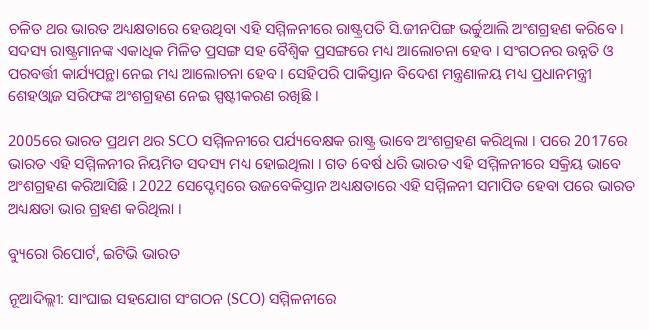ଚଳିତ ଥର ଭାରତ ଅଧ୍ୟକ୍ଷତାରେ ହେଉଥିବା ଏହି ସମ୍ମିଳନୀରେ ରାଷ୍ଟ୍ରପତି ସି.ଜୀନପିଙ୍ଗ ଭର୍ଚ୍ଚୁଆଲି ଅଂଶଗ୍ରହଣ କରିବେ । ସଦସ୍ୟ ରାଷ୍ଟ୍ରମାନଙ୍କ ଏକାଧିକ ମିଳିତ ପ୍ରସଙ୍ଗ ସହ ବୈଶ୍ବିକ ପ୍ରସଙ୍ଗରେ ମଧ୍ୟ ଆଲୋଚନା ହେବ । ସଂଗଠନର ଉନ୍ନତି ଓ ପରବର୍ତ୍ତୀ କାର୍ଯ୍ୟପନ୍ଥା ନେଇ ମଧ୍ୟ ଆଲୋଚନା ହେବ । ସେହିପରି ପାକିସ୍ତାନ ବିଦେଶ ମନ୍ତ୍ରଣାଳୟ ମଧ୍ୟ ପ୍ରଧାନମନ୍ତ୍ରୀ ଶେହଓ୍ବାଜ ସରିଫଙ୍କ ଅଂଶଗ୍ରହଣ ନେଇ ସ୍ପଷ୍ଟୀକରଣ ରଖିଛି ।

2005ରେ ଭାରତ ପ୍ରଥମ ଥର SCO ସମ୍ମିଳନୀରେ ପର୍ଯ୍ୟବେକ୍ଷକ ରାଷ୍ଟ୍ର ଭାବେ ଅଂଶଗ୍ରହଣ କରିଥିଲା । ପରେ 2017ରେ ଭାରତ ଏହି ସମ୍ମିଳନୀର ନିୟମିତ ସଦସ୍ୟ ମଧ୍ୟ ହୋଇଥିଲା । ଗତ 6ବର୍ଷ ଧରି ଭାରତ ଏହି ସମ୍ମିଳନୀରେ ସକ୍ରିୟ ଭାବେ ଅଂଶଗ୍ରହଣ କରିଆସିଛି । 2022 ସେପ୍ଟେମ୍ବରେ ଉଜବେକିସ୍ତାନ ଅଧ୍ୟକ୍ଷତାରେ ଏହି ସମ୍ମିଳନୀ ସମାପିତ ହେବା ପରେ ଭାରତ ଅଧ୍ୟକ୍ଷତା ଭାର ଗ୍ରହଣ କରିଥିଲା ।

ବ୍ୟୁରୋ ରିପୋର୍ଟ, ଇଟିଭି ଭାରତ

ନୂଆଦିଲ୍ଲୀ: ସାଂଘାଇ ସହଯୋଗ ସଂଗଠନ (SCO) ସମ୍ମିଳନୀରେ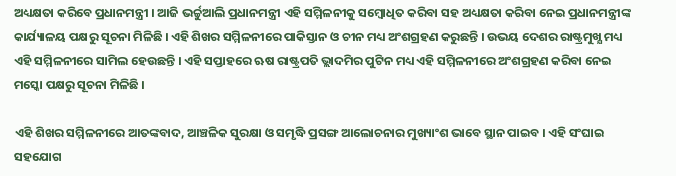ଅଧ୍ୟକ୍ଷତା କରିବେ ପ୍ରଧାନମନ୍ତ୍ରୀ । ଆଜି ଭର୍ଚ୍ଚୁଆଲି ପ୍ରଧାନମନ୍ତ୍ରୀ ଏହି ସମ୍ମିଳନୀକୁ ସମ୍ବୋଧିତ କରିବା ସହ ଅଧ୍ୟକ୍ଷତା କରିବା ନେଇ ପ୍ରଧାନମନ୍ତ୍ରୀଙ୍କ କାର୍ଯ୍ୟାଳୟ ପକ୍ଷରୁ ସୂଚନା ମିଳିଛି । ଏହି ଶିଖର ସମ୍ମିଳନୀରେ ପାକିସ୍ତାନ ଓ ଚୀନ ମଧ୍ୟ ଅଂଶଗ୍ରହଣ କରୁଛନ୍ତି । ଉଭୟ ଦେଶର ରାଷ୍ଟ୍ରମୁଖ୍ଯ ମଧ୍ୟ ଏହି ସମ୍ମିଳନୀରେ ସାମିଲ ହେଉଛନ୍ତି । ଏହି ସପ୍ତାହରେ ଋଷ ରାଷ୍ଟ୍ରପତି ଭ୍ଲାଦମିର ପୁଟିନ ମଧ୍ୟ ଏହି ସମ୍ମିଳନୀରେ ଅଂଶଗ୍ରହଣ କରିବା ନେଇ ମସ୍କୋ ପକ୍ଷରୁ ସୂଚନା ମିଳିଛି ।

ଏହି ଶିଖର ସମ୍ମିଳନୀରେ ଆତଙ୍କବାଦ, ଆଞ୍ଚଳିକ ସୁରକ୍ଷା ଓ ସମୃଦ୍ଧି ପ୍ରସଙ୍ଗ ଆଲୋଚନାର ମୁଖ୍ୟାଂଶ ଭାବେ ସ୍ଥାନ ପାଇବ । ଏହି ସଂଘାଇ ସହଯୋଗ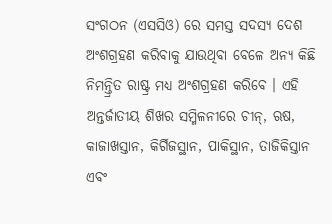ସଂଗଠନ (ଏସସିଓ) ରେ ସମସ୍ତ ସଦସ୍ୟ ଦେଶ ଅଂଶଗ୍ରହଣ କରିବାକୁ ଯାଉଥିବା ବେଳେ ଅନ୍ୟ କିଛି ନିମନ୍ତ୍ରିତ ରାଷ୍ଟ୍ର ମଧ୍ୟ ଅଂଶଗ୍ରହଣ କରିବେ । ଏହି ଅନ୍ତର୍ଜାତୀୟ ଶିଖର ସମ୍ମିଳନୀରେ ଚୀନ୍, ଋଷ, କାଜାଖସ୍ତାନ, କିର୍ଗିଜସ୍ଥାନ, ପାକିସ୍ଥାନ, ତାଜିକିସ୍ତାନ ଏବଂ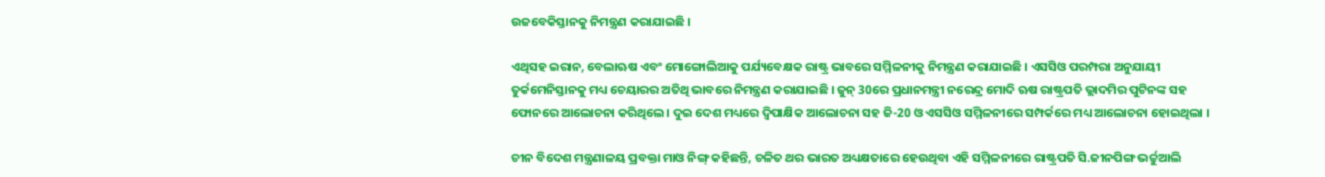ଉଜବେକିସ୍ତାନକୁ ନିମନ୍ତ୍ରଣ କରାଯାଇଛି ।

ଏଥିସହ ଇରାନ, ବେଲାଋଷ ଏବଂ ମୋଙ୍ଗୋଲିଆକୁ ପର୍ଯ୍ୟବେକ୍ଷକ ରାଷ୍ଟ୍ର ଭାବରେ ସମ୍ମିଳନୀକୁ ନିମନ୍ତ୍ରଣ କରାଯାଇଛି । ଏସସିଓ ପରମ୍ପରା ଅନୁଯାୟୀ ତୁର୍କମେନିସ୍ତାନକୁ ମଧ୍ୟ ଚେୟାରର ଅତିଥି ଭାବରେ ନିମନ୍ତ୍ରଣ କରାଯାଇଛି । ଜୁନ୍‌ 30ରେ ପ୍ରଧାନମନ୍ତ୍ରୀ ନରେନ୍ଦ୍ର ମୋଦି ଋଷ ରାଷ୍ଟ୍ରପତି ଭ୍ଲାଦମିର ପୁଟିନଙ୍କ ସହ ଫୋନରେ ଆଲୋଚନା କରିଥିଲେ । ଦୁଇ ଦେଶ ମଧ୍ୟରେ ଦ୍ବିପାକ୍ଷିକ ଆଲୋଚନା ସହ ଜି-20 ଓ ଏସସିଓ ସମ୍ମିଳନୀରେ ସମ୍ପର୍କରେ ମଧ୍ୟ ଆଲୋଚନା ହୋଇଥିଲା ।

ଚୀନ ବିଦେଶ ମନ୍ତ୍ରଣାଳୟ ପ୍ରବକ୍ତା ମାଓ ନିଙ୍ଗ୍‌ କହିଛନ୍ତି, ଚଳିତ ଥର ଭାରତ ଅଧ୍ୟକ୍ଷତାରେ ହେଉଥିବା ଏହି ସମ୍ମିଳନୀରେ ରାଷ୍ଟ୍ରପତି ସି.ଜୀନପିଙ୍ଗ ଭର୍ଚ୍ଚୁଆଲି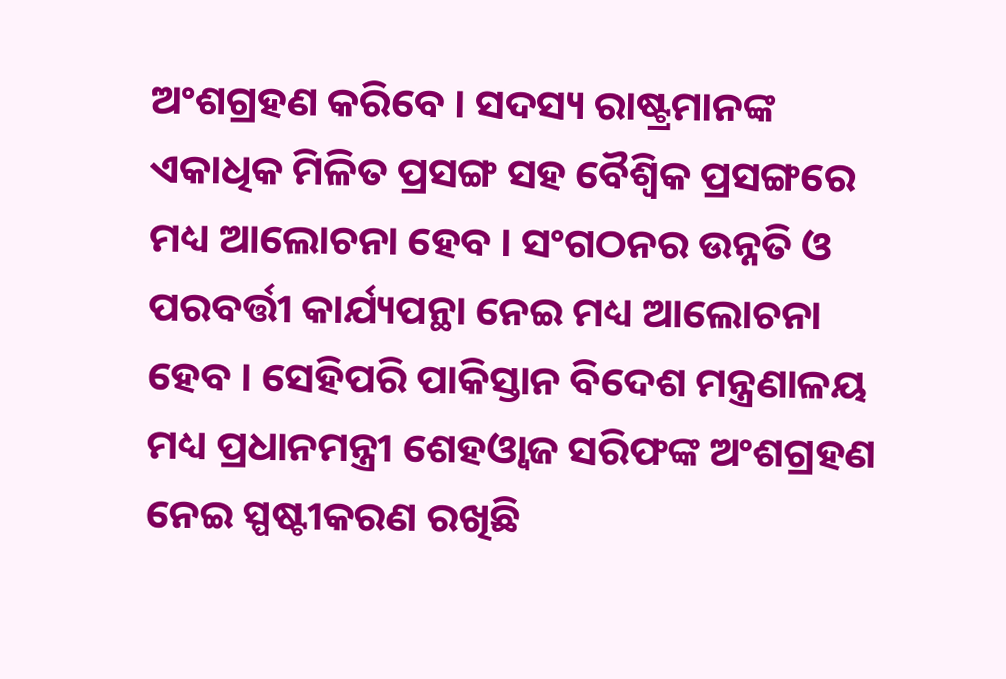ଅଂଶଗ୍ରହଣ କରିବେ । ସଦସ୍ୟ ରାଷ୍ଟ୍ରମାନଙ୍କ ଏକାଧିକ ମିଳିତ ପ୍ରସଙ୍ଗ ସହ ବୈଶ୍ବିକ ପ୍ରସଙ୍ଗରେ ମଧ୍ୟ ଆଲୋଚନା ହେବ । ସଂଗଠନର ଉନ୍ନତି ଓ ପରବର୍ତ୍ତୀ କାର୍ଯ୍ୟପନ୍ଥା ନେଇ ମଧ୍ୟ ଆଲୋଚନା ହେବ । ସେହିପରି ପାକିସ୍ତାନ ବିଦେଶ ମନ୍ତ୍ରଣାଳୟ ମଧ୍ୟ ପ୍ରଧାନମନ୍ତ୍ରୀ ଶେହଓ୍ବାଜ ସରିଫଙ୍କ ଅଂଶଗ୍ରହଣ ନେଇ ସ୍ପଷ୍ଟୀକରଣ ରଖିଛି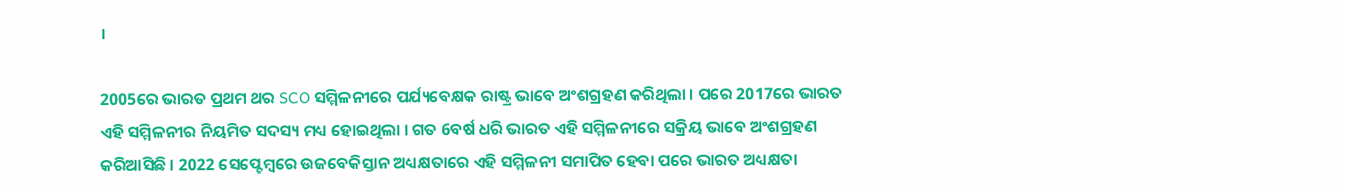।

2005ରେ ଭାରତ ପ୍ରଥମ ଥର SCO ସମ୍ମିଳନୀରେ ପର୍ଯ୍ୟବେକ୍ଷକ ରାଷ୍ଟ୍ର ଭାବେ ଅଂଶଗ୍ରହଣ କରିଥିଲା । ପରେ 2017ରେ ଭାରତ ଏହି ସମ୍ମିଳନୀର ନିୟମିତ ସଦସ୍ୟ ମଧ୍ୟ ହୋଇଥିଲା । ଗତ 6ବର୍ଷ ଧରି ଭାରତ ଏହି ସମ୍ମିଳନୀରେ ସକ୍ରିୟ ଭାବେ ଅଂଶଗ୍ରହଣ କରିଆସିଛି । 2022 ସେପ୍ଟେମ୍ବରେ ଉଜବେକିସ୍ତାନ ଅଧ୍ୟକ୍ଷତାରେ ଏହି ସମ୍ମିଳନୀ ସମାପିତ ହେବା ପରେ ଭାରତ ଅଧ୍ୟକ୍ଷତା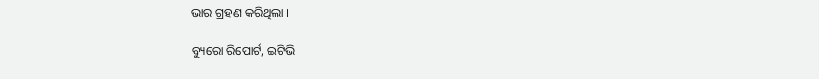ଭାର ଗ୍ରହଣ କରିଥିଲା ।

ବ୍ୟୁରୋ ରିପୋର୍ଟ, ଇଟିଭି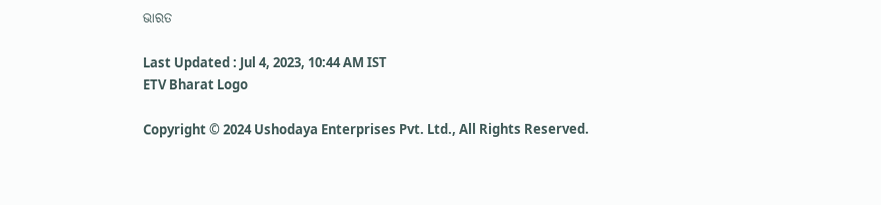ଭାରତ

Last Updated : Jul 4, 2023, 10:44 AM IST
ETV Bharat Logo

Copyright © 2024 Ushodaya Enterprises Pvt. Ltd., All Rights Reserved.